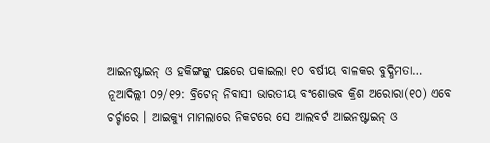ଆଇନଷ୍ଟାଇନ୍ ଓ ହକିଙ୍ଗଙ୍କୁ ପଛରେ ପକାଇଲା ୧୦ ବର୍ଷୀୟ ବାଳକର ବୁଦ୍ଧିମତା…
ନୂଆଦିଲ୍ଲୀ ୦୨/୧୨: ବ୍ରିଟେନ୍ ନିବାସୀ ଭାରତୀୟ ବଂଶୋଦ୍ଭବ କ୍ରିଶ ଅରୋରା(୧୦) ଏବେ ଚର୍ଚ୍ଚାରେ । ଆଇକ୍ୟୁ ମାମଲାରେ ନିକଟରେ ସେ ଆଲବର୍ଟ ଆଇନଷ୍ଟାଇନ୍ ଓ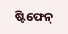ଷ୍ଟିଫେନ୍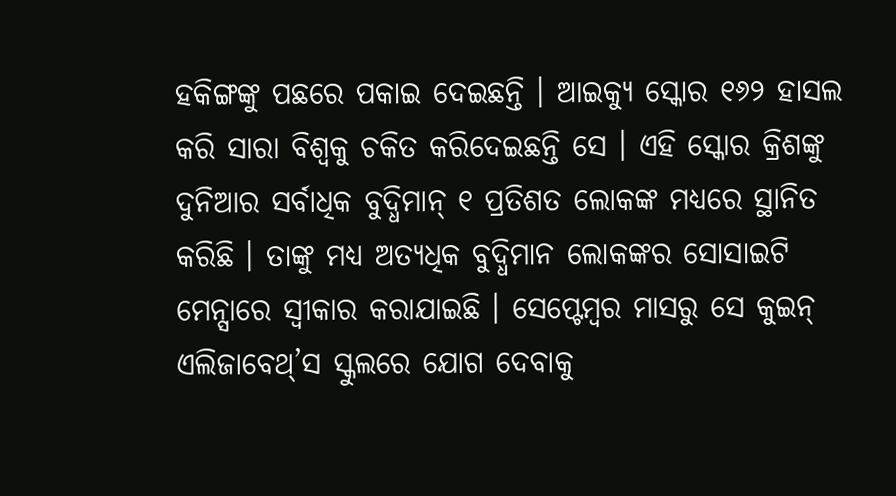ହକିଙ୍ଗଙ୍କୁ ପଛରେ ପକାଇ ଦେଇଛନ୍ତି । ଆଇକ୍ୟୁ ସ୍କୋର ୧୬୨ ହାସଲ କରି ସାରା ବିଶ୍ୱକୁ ଚକିତ କରିଦେଇଛନ୍ତି ସେ । ଏହି ସ୍କୋର କ୍ରିଶଙ୍କୁ ଦୁନିଆର ସର୍ବାଧିକ ବୁଦ୍ଧିମାନ୍ ୧ ପ୍ରତିଶତ ଲୋକଙ୍କ ମଧ୍ୟରେ ସ୍ଥାନିତ କରିଛି । ତାଙ୍କୁ ମଧ୍ୟ ଅତ୍ୟଧିକ ବୁଦ୍ଧିମାନ ଲୋକଙ୍କର ସୋସାଇଟି ମେନ୍ସାରେ ସ୍ୱୀକାର କରାଯାଇଛି । ସେପ୍ଟେମ୍ବର ମାସରୁ ସେ କୁଇନ୍ ଏଲିଜାବେଥ୍’ସ ସ୍କୁଲରେ ଯୋଗ ଦେବାକୁ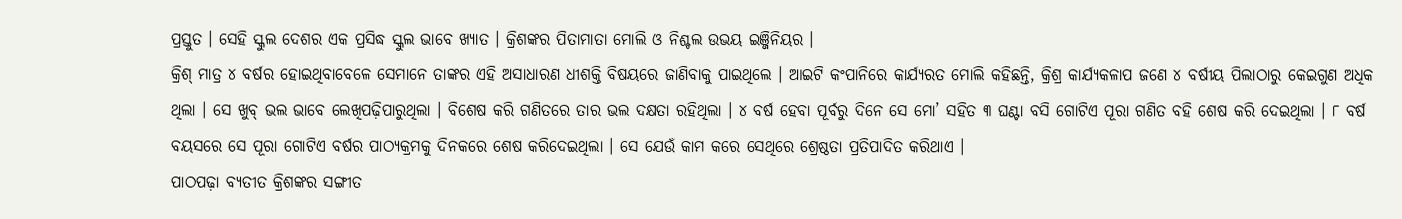ପ୍ରସ୍ତୁତ । ସେହି ସ୍କୁଲ ଦେଶର ଏକ ପ୍ରସିଦ୍ଧ ସ୍କୁଲ ଭାବେ ଖ୍ୟାତ । କ୍ରିଶଙ୍କର ପିତାମାତା ମୋଲି ଓ ନିଶ୍ଚଲ ଉଭୟ ଇଞ୍ଜିନିୟର ।
କ୍ରିଶ୍ ମାତ୍ର ୪ ବର୍ଷର ହୋଇଥିବାବେଳେ ସେମାନେ ତାଙ୍କର ଏହି ଅସାଧାରଣ ଧୀଶକ୍ତି ବିଷୟରେ ଜାଣିବାକୁ ପାଇଥିଲେ । ଆଇଟି କଂପାନିରେ କାର୍ଯ୍ୟରତ ମୋଲି କହିଛନ୍ତି, କ୍ରିଶ୍ର କାର୍ଯ୍ୟକଳାପ ଜଣେ ୪ ବର୍ଷୀୟ ପିଲାଠାରୁ କେଇଗୁଣ ଅଧିକ ଥିଲା । ସେ ଖୁବ୍ ଭଲ ଭାବେ ଲେଖିପଢ଼ିପାରୁଥିଲା । ବିଶେଷ କରି ଗଣିତରେ ତାର ଭଲ ଦକ୍ଷତା ରହିଥିଲା । ୪ ବର୍ଷ ହେବା ପୂର୍ବରୁ ଦିନେ ସେ ମୋ’ ସହିତ ୩ ଘଣ୍ଟା ବସି ଗୋଟିଏ ପୂରା ଗଣିତ ବହି ଶେଷ କରି ଦେଇଥିଲା । ୮ ବର୍ଷ ବୟସରେ ସେ ପୂରା ଗୋଟିଏ ବର୍ଷର ପାଠ୍ୟକ୍ରମକୁ ଦିନକରେ ଶେଷ କରିଦେଇଥିଲା । ସେ ଯେଉଁ କାମ କରେ ସେଥିରେ ଶ୍ରେଷ୍ଠତା ପ୍ରତିପାଦିତ କରିଥାଏ ।
ପାଠପଢ଼ା ବ୍ୟତୀତ କ୍ରିଶଙ୍କର ସଙ୍ଗୀତ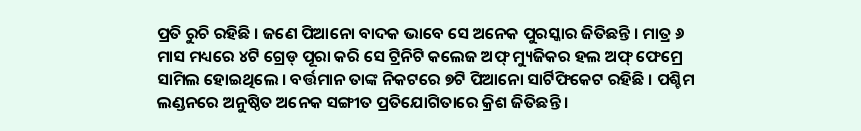ପ୍ରତି ରୁଚି ରହିଛି । ଜଣେ ପିଆନୋ ବାଦକ ଭାବେ ସେ ଅନେକ ପୁରସ୍କାର ଜିତିଛନ୍ତି । ମାତ୍ର ୬ ମାସ ମଧ୍ୟରେ ୪ଟି ଗ୍ରେଡ୍ ପୂରା କରି ସେ ଟ୍ରିନିଟି କଲେଜ ଅଫ୍ ମ୍ୟୁଜିକର ହଲ ଅଫ୍ ଫେମ୍ରେ ସାମିଲ ହୋଇଥିଲେ । ବର୍ତ୍ତମାନ ତାଙ୍କ ନିକଟରେ ୭ଟି ପିଆନୋ ସାର୍ଟିଫିକେଟ ରହିଛି । ପଶ୍ଚିମ ଲଣ୍ଡନରେ ଅନୁଷ୍ଠିତ ଅନେକ ସଙ୍ଗୀତ ପ୍ରତିଯୋଗିତାରେ କ୍ରିଶ ଜିତିଛନ୍ତି ।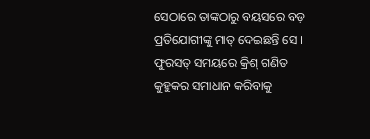ସେଠାରେ ତାଙ୍କଠାରୁ ବୟସରେ ବଡ଼ ପ୍ରତିଯୋଗୀଙ୍କୁ ମାତ୍ ଦେଇଛନ୍ତି ସେ । ଫୁରସତ୍ ସମୟରେ କ୍ରିଶ୍ ଗଣିତ କୁହୁକର ସମାଧାନ କରିବାକୁ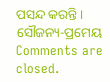ପସନ୍ଦ କରନ୍ତି ।
ସୌଜନ୍ୟ-ପ୍ରମେୟ
Comments are closed.